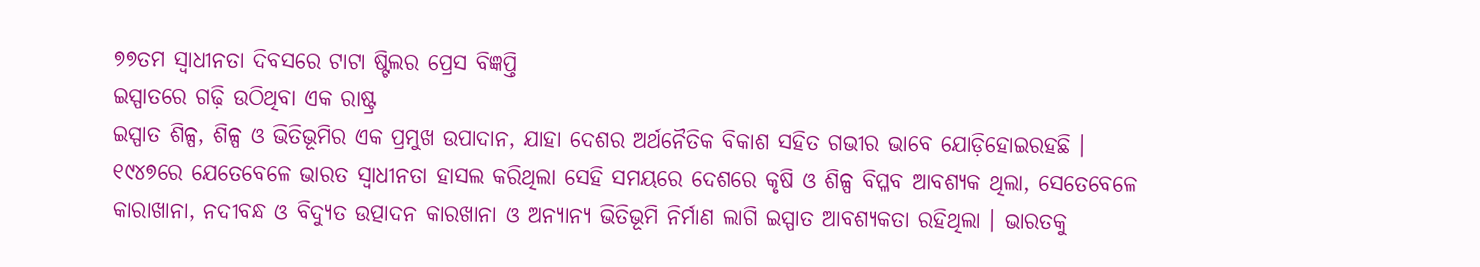୭୭ତମ ସ୍ଵାଧୀନତା ଦିବସରେ ଟାଟା ଷ୍ଟିଲର ପ୍ରେସ ବିଜ୍ଞପ୍ତି
ଇସ୍ପାତରେ ଗଢ଼ି ଉଠିଥିବା ଏକ ରାଷ୍ଟ୍ର
ଇସ୍ପାତ ଶିଳ୍ପ, ଶିଳ୍ପ ଓ ଭିତିଭୂମିର ଏକ ପ୍ରମୁଖ ଉପାଦାନ, ଯାହା ଦେଶର ଅର୍ଥନୈତିକ ବିକାଶ ସହିତ ଗଭୀର ଭାବେ ଯୋଡ଼ିହୋଇରହଛି । ୧୯୪୭ରେ ଯେତେବେଳେ ଭାରତ ସ୍ୱାଧୀନତା ହାସଲ କରିଥିଲା ସେହି ସମୟରେ ଦେଶରେ କୃଷି ଓ ଶିଳ୍ପ ବିପ୍ଳବ ଆବଶ୍ୟକ ଥିଲା, ସେତେବେଳେ କାରାଖାନା, ନଦୀବନ୍ଧ ଓ ବିଦ୍ୟୁତ ଉତ୍ପାଦନ କାରଖାନା ଓ ଅନ୍ୟାନ୍ୟ ଭିତିଭୂମି ନିର୍ମାଣ ଲାଗି ଇସ୍ପାତ ଆବଶ୍ୟକତା ରହିଥିଲା । ଭାରତକୁ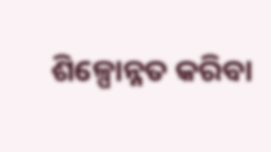ଶିଳ୍ପୋନ୍ନତ କରିବା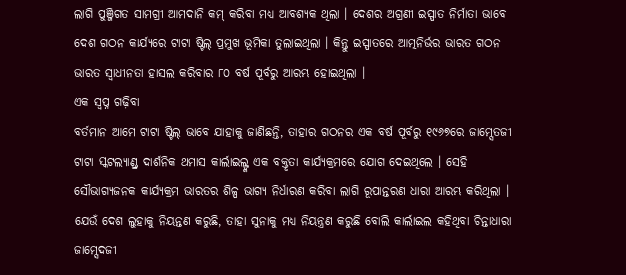ଲାଗି ପୁଞ୍ଜିଗତ ସାମଗ୍ରୀ ଆମଦାନି କମ୍ କରିବା ମଧ୍ୟ ଆବଶ୍ୟକ ଥିଲା । ଦେଶର ଅଗ୍ରଣୀ ଇସ୍ପାତ ନିର୍ମାତା ଭାବେ ଦେଶ ଗଠନ କାର୍ଯ୍ୟରେ ଟାଟା ଷ୍ଟିଲ୍ ପ୍ରମୁଖ ଭୂମିକା ତୁଲାଇଥିଲା । କିନ୍ତୁ ଇସ୍ପାତରେ ଆତ୍ମନିର୍ଭର ଭାରତ ଗଠନ ଭାରତ ସ୍ୱାଧୀନତା ହାସଲ କରିବାର ୮୦ ବର୍ଷ ପୂର୍ବରୁ ଆରମ୍ଭ ହୋଇଥିଲା ।
ଏକ ସ୍ୱପ୍ନ ଗଢ଼ିବା
ବର୍ତମାନ ଆମେ ଟାଟା ଷ୍ଟିଲ୍ ଭାବେ ଯାହାକୁ ଜାଣିଛନ୍ତି, ତାହାର ଗଠନର ଏକ ବର୍ଷ ପୂର୍ବରୁ ୧୯୬୭ରେ ଜାମ୍ସେତଜୀ ଟାଟା ସ୍କଟଲ୍ୟାଣ୍ଡ୍ର ଦାର୍ଶନିକ ଥମାସ କାର୍ଲାଇଲ୍ଙ୍କ ଏକ ବକ୍ତୃତା କାର୍ଯ୍ୟକ୍ରମରେ ଯୋଗ ଦେଇଥିଲେ । ସେହି ସୌଭାଗ୍ୟଜନକ କାର୍ଯ୍ୟକ୍ରମ ଭାରତର ଶିଳ୍ପ ଭାଗ୍ୟ ନିର୍ଧାରଣ କରିବା ଲାଗି ରୂପାନ୍ତରଣ ଧାରା ଆରମ୍ଭ କରିଥିଲା । ଯେଉଁ ଦେଶ ଲୁହାକୁ ନିୟନ୍ତଣ କରୁଛି, ତାହା ସୁନାକୁ ମଧ୍ୟ ନିୟନ୍ତ୍ରଣ କରୁଛି ବୋଲି କାର୍ଲାଇଲ କହିଥିବା ଚିନ୍ତାଧାରା ଜାମ୍ସେଦଜୀ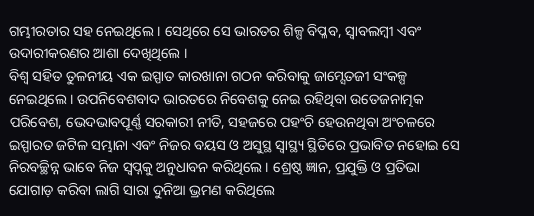ଗମ୍ଭୀରତାର ସହ ନେଇଥିଲେ । ସେଥିରେ ସେ ଭାରତର ଶିଳ୍ପ ବିପ୍ଳବ, ସ୍ୱାବଲମ୍ବୀ ଏବଂ ଉଦାରୀକରଣର ଆଶା ଦେଖିଥିଲେ ।
ବିଶ୍ୱ ସହିତ ତୁଳନୀୟ ଏକ ଇସ୍ପାତ କାରଖାନା ଗଠନ କରିବାକୁ ଜାମ୍ସେତଜୀ ସଂକଳ୍ପ ନେଇଥିଲେ । ଉପନିବେଶବାଦ ଭାରତରେ ନିବେଶକୁ ନେଇ ରହିଥିବା ଉତେଜନାତ୍ମକ ପରିବେଶ, ଭେଦଭାବପୂର୍ଣ୍ଣ ସରକାରୀ ନୀତି, ସହଜରେ ପହଂଚି ହେଉନଥିବା ଅଂଚଳରେ ଇସ୍ପାରତ ଜଟିଳ ସମ୍ଭାନା ଏବଂ ନିଜର ବୟସ ଓ ଅସୁସ୍ଥ ସ୍ୱାସ୍ଥ୍ୟ ସ୍ଥିତିରେ ପ୍ରଭାବିତ ନହୋଇ ସେ ନିରବଚ୍ଛିନ୍ନ ଭାବେ ନିଜ ସ୍ୱପ୍ନକୁ ଅନୁଧାବନ କରିଥିଲେ । ଶ୍ରେଷ୍ଠ ଜ୍ଞାନ, ପ୍ରଯୁକ୍ତି ଓ ପ୍ରତିଭା ଯୋଗାଡ଼ କରିବା ଲାଗି ସାରା ଦୁନିଆ ଭ୍ରମଣ କରିଥିଲେ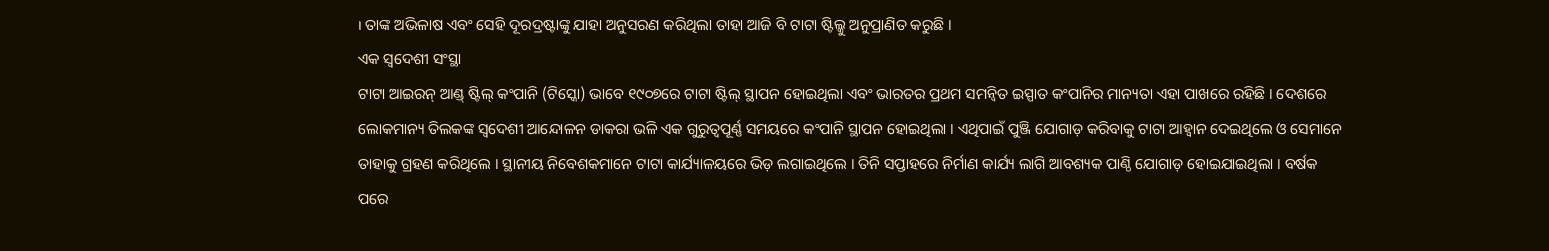। ତାଙ୍କ ଅଭିଳାଷ ଏବଂ ସେହି ଦୂରଦ୍ରଷ୍ଟାଙ୍କୁ ଯାହା ଅନୁସରଣ କରିଥିଲା ତାହା ଆଜି ବି ଟାଟା ଷ୍ଟିଲ୍କୁ ଅନୁପ୍ରାଣିତ କରୁଛି ।
ଏକ ସ୍ୱଦେଶୀ ସଂସ୍ଥା
ଟାଟା ଆଇରନ୍ ଆଣ୍ଡ୍ ଷ୍ଟିଲ୍ କଂପାନି (ଟିସ୍କୋ) ଭାବେ ୧୯୦୭ରେ ଟାଟା ଷ୍ଟିଲ୍ ସ୍ଥାପନ ହୋଇଥିଲା ଏବଂ ଭାରତର ପ୍ରଥମ ସମନ୍ୱିତ ଇସ୍ପାତ କଂପାନିର ମାନ୍ୟତା ଏହା ପାଖରେ ରହିଛି । ଦେଶରେ ଲୋକମାନ୍ୟ ତିଲକଙ୍କ ସ୍ୱଦେଶୀ ଆନ୍ଦୋଳନ ଡାକରା ଭଳି ଏକ ଗୁରୁତ୍ୱପୂର୍ଣ୍ଣ ସମୟରେ କଂପାନି ସ୍ଥାପନ ହୋଇଥିଲା । ଏଥିପାଇଁ ପୁଞ୍ଜି ଯୋଗାଡ଼ କରିବାକୁ ଟାଟା ଆହ୍ୱାନ ଦେଇଥିଲେ ଓ ସେମାନେ ତାହାକୁ ଗ୍ରହଣ କରିଥିଲେ । ସ୍ଥାନୀୟ ନିବେଶକମାନେ ଟାଟା କାର୍ଯ୍ୟାଳୟରେ ଭିଡ଼ ଲଗାଇଥିଲେ । ତିନି ସପ୍ତାହରେ ନିର୍ମାଣ କାର୍ଯ୍ୟ ଲାଗି ଆବଶ୍ୟକ ପାଣ୍ଠି ଯୋଗାଡ଼ ହୋଇଯାଇଥିଲା । ବର୍ଷକ ପରେ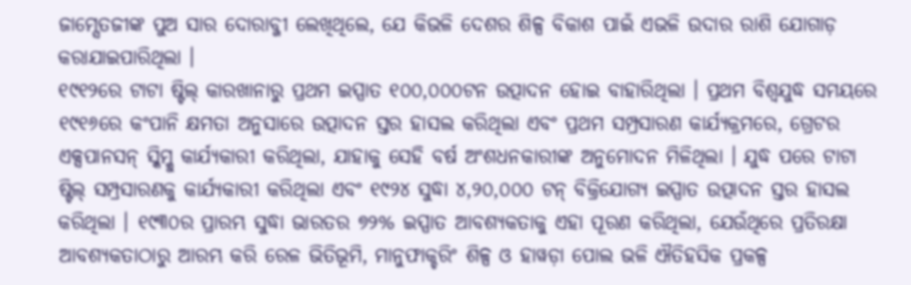ଜାମ୍ସେତଜୀଙ୍କ ପୁଅ ସାର ଦୋରାବ୍ଜୀ ଲେଖିଥିଲେ, ଯେ କିଭଳି ଦେଶର ଶିଳ୍ପ ବିକାଶ ପାଇଁ ଏଭଳି ଉଦାର ରାଶି ଯୋଗାଡ଼ କରାଯାଇପାରିଥିଲା ।
୧୯୧୨ରେ ଟାଟା ଷ୍ଟିଲ୍ କାରଖାନାରୁ ପ୍ରଥମ ଇସ୍ପାତ ୧୦୦,୦୦୦ଟନ ଉତ୍ପାଦନ ହୋଇ ବାହାରିଥିଲା । ପ୍ରଥମ ବିଶ୍ୱଯୁଦ୍ଧ ସମୟରେ ୧୯୧୬ରେ କଂପାନି କ୍ଷମତା ଅନୁସାରେ ଉତ୍ପାଦନ ସ୍ତର ହାସଲ କରିଥିଲା ଏବଂ ପ୍ରଥମ ସମ୍ପ୍ରସାରଣ କାର୍ଯ୍ୟକ୍ରମରେ, ଗ୍ରେଟର ଏକ୍ସପାନସନ୍ ସ୍କିମ୍କୁ କାର୍ଯ୍ୟକାରୀ କରିଥିଲା, ଯାହାକୁ ସେହି ବର୍ଷ ଅଂଶଧନକାରୀଙ୍କ ଅନୁମୋଦନ ମିଳିଥିଲା । ଯୁଦ୍ଧ ପରେ ଟାଟା ଷ୍ଟିଲ୍ ସମ୍ପ୍ରସାରଣକୁ କାର୍ଯ୍ୟକାରୀ କରିଥିଲା ଏବଂ ୧୯୨୪ ସୁଦ୍ଧା ୪,୨୦,୦୦୦ ଟନ୍ ବିକ୍ରିଯୋଗ୍ୟ ଇସ୍ପାତ ଉତ୍ପାଦନ ସ୍ତର ହାସଲ କରିଥିଲା । ୧୯୩୦ର ପ୍ରାରମ୍ଭ ସୁଦ୍ଧା ଭାରତର ୭୨% ଇସ୍ପାତ ଆବଶ୍ୟକତାକୁ ଏହା ପୂରଣ କରିଥିଲା, ଯେଉଁଥିରେ ପ୍ରତିରକ୍ଷା ଆବଶ୍ୟକତାଠାରୁ ଆରମ୍ଭ କରି ରେଳ ଭିତିଭୂମି, ମାନୁଫାକ୍ଚରିଂ ଶିଳ୍ପ ଓ ହାୱଡ଼ା ପୋଲ ଭଳି ଐତିହସିକ ପ୍ରକଳ୍ପ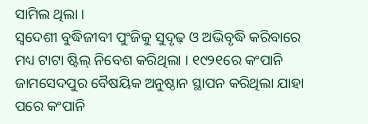ସାମିଲ ଥିଲା ।
ସ୍ୱଦେଶୀ ବୁଦ୍ଧିଜୀବୀ ପୁଂଜିକୁ ସୁଦୃଢ଼ ଓ ଅଭିବୃଦ୍ଧି କରିବାରେ ମଧ୍ୟ ଟାଟା ଷ୍ଟିଲ୍ ନିବେଶ କରିଥିଲା । ୧୯୨୧ରେ କଂପାନି ଜାମସେଦପୁର ବୈଷୟିକ ଅନୁଷ୍ଠାନ ସ୍ଥାପନ କରିଥିଲା ଯାହା ପରେ କଂପାନି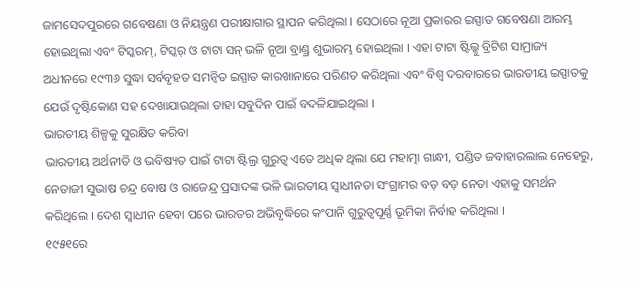ଜାମସେଦପୁରରେ ଗବେଷଣା ଓ ନିୟନ୍ତ୍ରଣ ପରୀକ୍ଷାଗାର ସ୍ଥାପନ କରିଥିଲା । ସେଠାରେ ନୂଆ ପ୍ରକାରର ଇସ୍ପାତ ଗବେଷଣା ଆରମ୍ଭ ହୋଇଥିଲା ଏବଂ ଟିସ୍କରମ୍, ଟିସ୍କର୍ ଓ ଟାଟା ସନ୍ ଭଳି ନୂଆ ବ୍ରାଣ୍ଡ୍ର ଶୁଭାରମ୍ଭ ହୋଇଥିଲା । ଏହା ଟାଟା ଷ୍ଟିଲ୍କୁ ବ୍ରିଟିଶ ସାମ୍ରାଜ୍ୟ ଅଧୀନରେ ୧୯୩୬ ସୁଦ୍ଧା ସର୍ବବୃହତ ସମନ୍ୱିତ ଇସ୍ପାତ କାରଖାନାରେ ପରିଣତ କରିଥିଲା ଏବଂ ବିଶ୍ୱ ଦରବାରରେ ଭାରତୀୟ ଇସ୍ପାତକୁ ଯେଉଁ ଦୃଷ୍ଟିକୋଣ ସହ ଦେଖାଯାଉଥିଲା ତାହା ସବୁଦିନ ପାଇଁ ବଦଳିଯାଇଥିଲା ।
ଭାରତୀୟ ଶିଳ୍ପକୁ ସୁରକ୍ଷିତ କରିବା
ଭାରତୀୟ ଅର୍ଥନୀତି ଓ ଭବିଷ୍ୟତ ପାଇଁ ଟାଟା ଷ୍ଟିଲ୍ର ଗୁରୁତ୍ୱ ଏତେ ଅଧିକ ଥିଲା ଯେ ମହାତ୍ମା ଗାନ୍ଧୀ, ପଣ୍ଡିତ ଜବାହାରଲାଲ ନେହେରୁ, ନେତାଜୀ ସୁଭାଷ ଚନ୍ଦ୍ର ବୋଷ ଓ ରାଜେନ୍ଦ୍ର ପ୍ରସାଦଙ୍କ ଭଳି ଭାରତୀୟ ସ୍ୱାଧୀନତା ସଂଗ୍ରାମର ବଡ଼ ବଡ଼ ନେତା ଏହାକୁ ସମର୍ଥନ କରିଥିଲେ । ଦେଶ ସ୍ୱାଧୀନ ହେବା ପରେ ଭାରତର ଅଭିବୃଦ୍ଧିରେ କଂପାନି ଗୁରୁତ୍ୱପୂର୍ଣ୍ଣ ଭୂମିକା ନିର୍ବାହ କରିଥିଲା ।
୧୯୫୧ରେ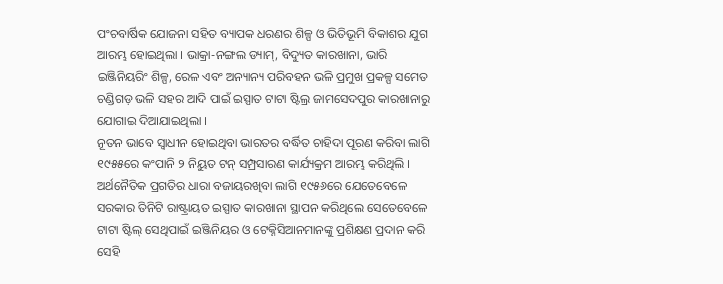ପଂଚବାର୍ଷିକ ଯୋଜନା ସହିତ ବ୍ୟାପକ ଧରଣର ଶିଳ୍ପ ଓ ଭିତିଭୂମି ବିକାଶର ଯୁଗ ଆରମ୍ଭ ହୋଇଥିଲା । ଭାକ୍ରା-ନଙ୍ଗଲ ଡ୍ୟାମ୍, ବିଦ୍ୟୁତ କାରଖାନା, ଭାରି ଇଞ୍ଜିନିୟରିଂ ଶିଳ୍ପ, ରେଳ ଏବଂ ଅନ୍ୟାନ୍ୟ ପରିବହନ ଭଳି ପ୍ରମୁଖ ପ୍ରକଳ୍ପ ସମେତ ଚଣ୍ଡିଗଡ଼ ଭଳି ସହର ଆଦି ପାଇଁ ଇସ୍ପାତ ଟାଟା ଷ୍ଟିଲ୍ର ଜାମସେଦପୁର କାରଖାନାରୁ ଯୋଗାଇ ଦିଆଯାଇଥିଲା ।
ନୂତନ ଭାବେ ସ୍ୱାଧୀନ ହୋଇଥିବା ଭାରତର ବର୍ଦ୍ଧିତ ଚାହିଦା ପୂରଣ କରିବା ଲାଗି ୧୯୫୫ରେ କଂପାନି ୨ ନିୟୁତ ଟନ୍ ସମ୍ପ୍ରସାରଣ କାର୍ଯ୍ୟକ୍ରମ ଆରମ୍ଭ କରିଥିଲି । ଅର୍ଥନୈତିକ ପ୍ରଗତିର ଧାରା ବଜାୟରଖିବା ଲାଗି ୧୯୫୬ରେ ଯେତେବେଳେ ସରକାର ତିନିଟି ରାଷ୍ଟ୍ରାୟତ ଇସ୍ପାତ କାରଖାନା ସ୍ଥାପନ କରିଥିଲେ ସେତେବେଳେ ଟାଟା ଷ୍ଟିଲ୍ ସେଥିପାଇଁ ଇଞ୍ଜିନିୟର ଓ ଟେକ୍ନିସିଆନମାନଙ୍କୁ ପ୍ରଶିକ୍ଷଣ ପ୍ରଦାନ କରି ସେହି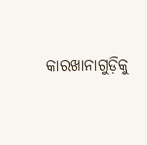କାରଖାନାଗୁଡ଼ିକୁ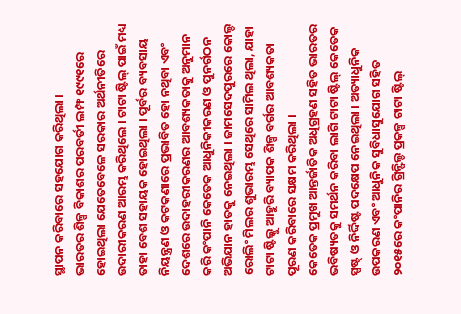ସ୍ଥାପନ କରିବାରେ ସହଯୋଗ କରିଥିଲା ।
ଭାରତର ଶିଳ୍ପ ବିକାଶର ପରବର୍ତୀ ଲମ୍ଫ ୧୯୯୧ରେ ହୋଇଥିଲା ଯେତେବେଳେ ସରକାର ଅର୍ଥନୀତିରେ ଉଦାରୀକରଣ ଆରମ୍ଭ କରିଥିଲେ । ଟାଟା ଷ୍ଟିଲ୍ ପାଇଁ ମଧ୍ୟ ତାହା ବେଶ ସହାୟକ ହୋଇଥିଲା । ପୂର୍ବର ବ୍ୟବସାୟ ନିୟନ୍ତ୍ରଣ ଓ କଟକଣାରେ ପ୍ରଭାବିତ ହୋ ନଥିବା ଏବଂ ଦେଶରେ ଉଦାହରୀକରଣର ଆବଶ୍ୟକତାକୁ ଅନୁମାନ କରି କଂପାନି କେତେକ ଆଧୁନିକୀକରଣ ଓ ପୁନର୍ଗଠନ ଅଭିଯାନ ହାତକୁ ନେଇଥିଲା । ଜାମସେଦପୁରରେ କୋଲ୍ଡ ରୋଲିଂ ମିଲର ଶୁଭାରମ୍ଭ ସେଥିରେ ସାମିଲ ଥିଲା, ଯାହା ଟାଟା ଷ୍ଟିଲ୍କୁ ଆହୁରି ବ୍ୟାପକ ଶିଳ୍ପ ବର୍ଗର ଆବଶ୍ୟକତା ପୂରଣ କରିବାରେ ସକ୍ଷମ କରିଥିଲା ।
କେତେକ ପ୍ରମୁଖ ଆନ୍ତର୍ଜାତିକ ଅଧିଗ୍ରହଣ ସହିତ ଭାରତର ଭବିଷ୍ୟତକୁ ସମର୍ଥନ କରିବା ଲାଗି ଟାଟା ଷ୍ଟିଲ୍ କେତେକ ସ୍ପଷ୍ଟ୍ ଓ ନିର୍ଦ୍ଦିଷ୍ଟ ପଦକ୍ଷେପ ନେଇଥିଲା । ଅତ୍ୟାଧୁନିକ ଉପକରଣ ଏବଂ ଆଧୁନିକ ସୁବିଧାସୁଯୋଗ ସହିତ ୨୦୧୫ରେ କଂପାନିର ଗ୍ରିନ୍ଫିଲ୍ଡ ପ୍ରକଳ୍ପ ଟାଟା ଷ୍ଟିଲ୍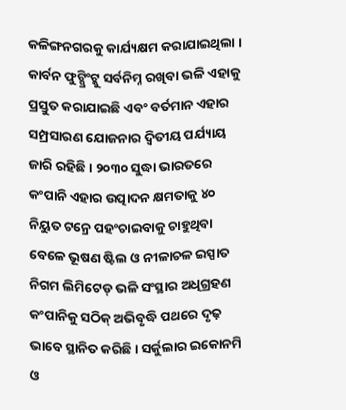କଳିଙ୍ଗନଗରକୁ କାର୍ଯ୍ୟକ୍ଷମ କରାଯାଇଥିଲା । କାର୍ବନ ଫୁଟ୍ପ୍ରିଂଟ୍କୁ ସର୍ବନିମ୍ନ ରଖିବା ଭଳି ଏହାକୁ ପ୍ରସ୍ତୁତ କରାଯାଇଛି ଏବଂ ବର୍ତମାନ ଏହାର ସମ୍ପ୍ରସାରଣ ଯୋଜନାର ଦ୍ୱିତୀୟ ପର୍ଯ୍ୟାୟ ଜାରି ରହିଛି । ୨୦୩୦ ସୁଦ୍ଧା ଭାରତରେ କଂପାନି ଏହାର ଉତ୍ପାଦନ କ୍ଷମତାକୁ ୪୦ ନିୟୁତ ଟନ୍ରେ ପହଂଚାଇବାକୁ ଚାହୁଥିବା ବେଳେ ଭୂଷଣ ଷ୍ଟିଲ ଓ ନୀଳାଚଳ ଇସ୍ପାତ ନିଗମ ଲିମିଟେଡ୍ ଭଳି ସଂସ୍ଥାର ଅଧିଗ୍ରହଣ କଂପାନିକୁ ସଠିକ୍ ଅଭିବୃଦ୍ଧି ପଥରେ ଦୃଢ଼ ଭାବେ ସ୍ଥାନିତ କରିଛି । ସର୍କୁଲାର ଇକୋନମି ଓ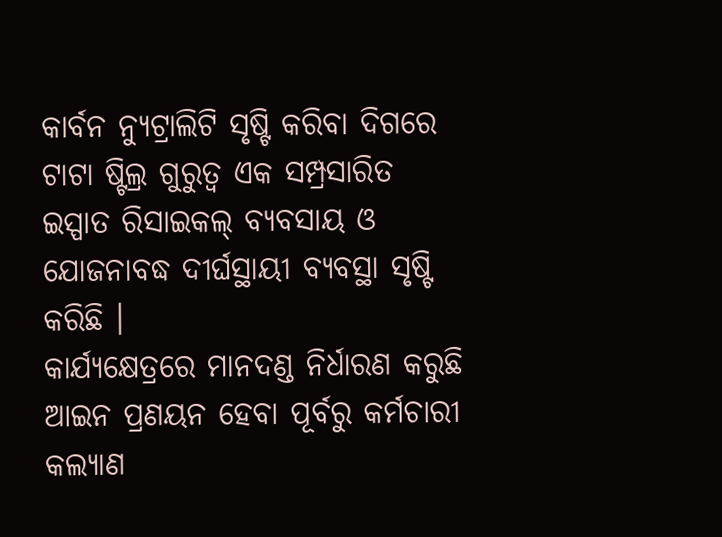କାର୍ବନ ନ୍ୟୁଟ୍ରାଲିଟି ସୃଷ୍ଟି କରିବା ଦିଗରେ ଟାଟା ଷ୍ଟିଲ୍ର ଗୁରୁତ୍ୱ ଏକ ସମ୍ପ୍ରସାରିତ ଇସ୍ପାତ ରିସାଇକଲ୍ ବ୍ୟବସାୟ ଓ ଯୋଜନାବଦ୍ଧ ଦୀର୍ଘସ୍ଥାୟୀ ବ୍ୟବସ୍ଥା ସୃଷ୍ଟି କରିଛି ।
କାର୍ଯ୍ୟକ୍ଷେତ୍ରରେ ମାନଦଣ୍ଡ ନିର୍ଧାରଣ କରୁଛି
ଆଇନ ପ୍ରଣୟନ ହେବା ପୂର୍ବରୁ କର୍ମଚାରୀ କଲ୍ୟାଣ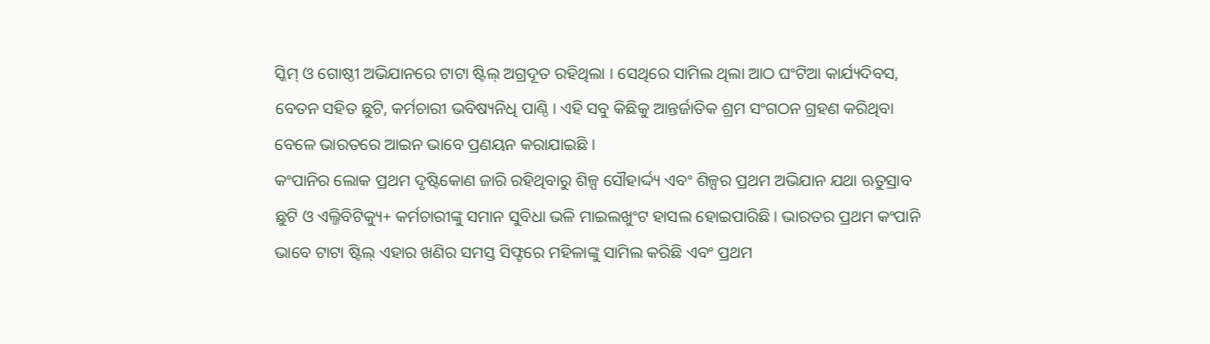ସ୍କିମ୍ ଓ ଗୋଷ୍ଠୀ ଅଭିଯାନରେ ଟାଟା ଷ୍ଟିଲ୍ ଅଗ୍ରଦୂତ ରହିଥିଲା । ସେଥିରେ ସାମିଲ ଥିଲା ଆଠ ଘଂଟିଆ କାର୍ଯ୍ୟଦିବସ, ବେତନ ସହିତ ଛୁଟି, କର୍ମଚାରୀ ଭବିଷ୍ୟନିଧି ପାଣ୍ଠି । ଏହି ସବୁ କିଛିକୁ ଆନ୍ତର୍ଜାତିକ ଶ୍ରମ ସଂଗଠନ ଗ୍ରହଣ କରିଥିବା ବେଳେ ଭାରତରେ ଆଇନ ଭାବେ ପ୍ରଣୟନ କରାଯାଇଛି ।
କଂପାନିର ଲୋକ ପ୍ରଥମ ଦୃଷ୍ଟିକୋଣ ଜାରି ରହିଥିବାରୁ ଶିଳ୍ପ ସୌହାର୍ଦ୍ଦ୍ୟ ଏବଂ ଶିଳ୍ପର ପ୍ରଥମ ଅଭିଯାନ ଯଥା ଋତୁସ୍ରାବ ଛୁଟି ଓ ଏଲ୍ଜିବିଟିକ୍ୟୁ+ କର୍ମଚାରୀଙ୍କୁ ସମାନ ସୁବିଧା ଭଳି ମାଇଲଖୁଂଟ ହାସଲ ହୋଇପାରିଛି । ଭାରତର ପ୍ରଥମ କଂପାନି ଭାବେ ଟାଟା ଷ୍ଟିଲ୍ ଏହାର ଖଣିର ସମସ୍ତ ସିଫ୍ଟରେ ମହିଳାଙ୍କୁ ସାମିଲ କରିଛି ଏବଂ ପ୍ରଥମ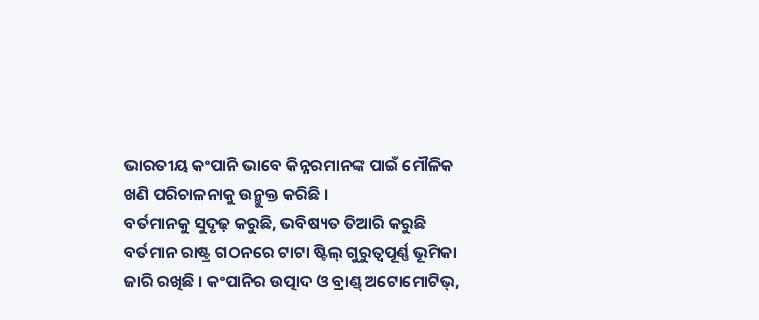ଭାରତୀୟ କଂପାନି ଭାବେ କିନ୍ନରମାନଙ୍କ ପାଇଁ ମୌଳିକ ଖଣି ପରିଚାଳନାକୁ ଉନ୍ମୁକ୍ତ କରିଛି ।
ବର୍ତମାନକୁ ସୁଦୃଢ଼ କରୁଛି, ଭବିଷ୍ୟତ ତିଆରି କରୁଛି
ବର୍ତମାନ ରାଷ୍ଟ୍ର ଗଠନରେ ଟାଟା ଷ୍ଟିଲ୍ ଗୁରୁତ୍ୱପୂର୍ଣ୍ଣ ଭୂମିକା ଜାରି ରଖିଛି । କଂପାନିର ଉତ୍ପାଦ ଓ ବ୍ରାଣ୍ଡ୍ ଅଟୋମୋଟିଭ୍,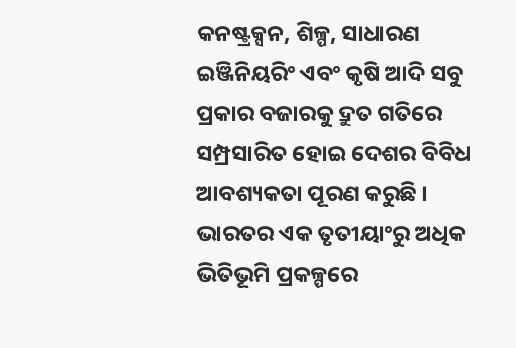କନଷ୍ଟ୍ରକ୍ସନ, ଶିଳ୍ପ, ସାଧାରଣ ଇଞ୍ଜିନିୟରିଂ ଏବଂ କୃଷି ଆଦି ସବୁ ପ୍ରକାର ବଜାରକୁ ଦ୍ରୁତ ଗତିରେ ସମ୍ପ୍ରସାରିତ ହୋଇ ଦେଶର ବିବିଧ ଆବଶ୍ୟକତା ପୂରଣ କରୁଛି ।
ଭାରତର ଏକ ତୃତୀୟାଂରୁ ଅଧିକ ଭିତିଭୂମି ପ୍ରକଳ୍ପରେ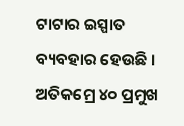ଟାଟାର ଇସ୍ପାତ ବ୍ୟବହାର ହେଉଛି । ଅତିକମ୍ରେ ୪୦ ପ୍ରମୁଖ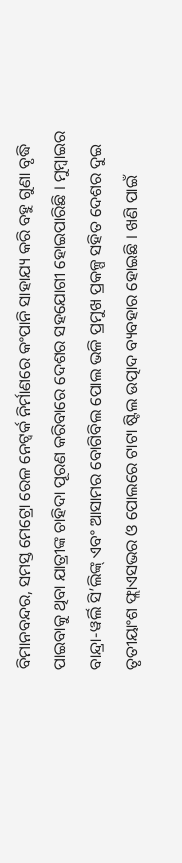ବିମାନବନ୍ଦର, ସମସ୍ତ ମେଟ୍ରୋ ରେଳ ନେଟ୍ୱର୍କ ନିର୍ମାଣରେ କଂପାନି ସାହାଯ୍ୟ କରି ବହୁ ଗୁଣା ବୃଦ୍ଧି ପାଇବାକୁ ଥିବା ଯାତ୍ରୀଙ୍କ ଚାହିଦା ପୂରଣ କରିବାରେ ଦେଶର ସହଯୋଗୀ ହୋଇପାରିଛି । ମୁମ୍ବାଇର ବାନ୍ଦ୍ରା-ୱର୍ଲି ସି’ଲିଙ୍କ୍ ଏବଂ ଆସାମର ବୋଗିବିଲ ପୋଲ ଭଳି ପ୍ରମୁଖ ପ୍ରକଳ୍ପ ସହିତ ଦେଶର ଦୁଇ ତୃତୀୟାଂଶ ଫ୍ଲାଏସଭର ଓ ପୋଲରେ ଟାଟା ଷ୍ଟିଲ ଉତ୍ପାଦ ବ୍ୟବହାର ହୋଇଛି । ଖଣି ପାଇଁ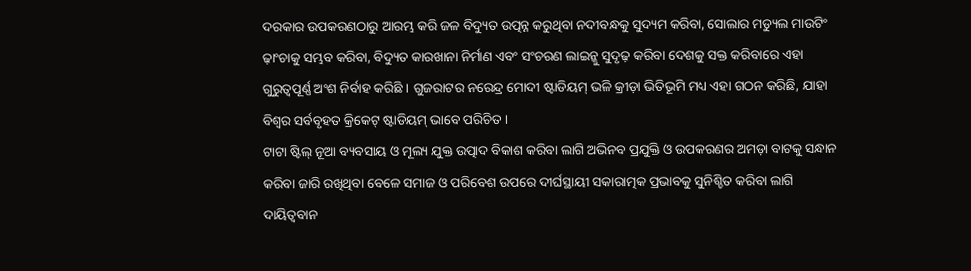ଦରକାର ଉପକରଣଠାରୁ ଆରମ୍ଭ କରି ଜଳ ବିଦ୍ୟୁତ ଉତ୍ପନ୍ନ କରୁଥିବା ନଦୀବନ୍ଧକୁ ସୁଦ୍ୟମ କରିବା, ସୋଲାର ମଡ୍ୟୁଲ ମାଉଟିଂ ଢ଼ାଂଚାକୁ ସମ୍ଭବ କରିବା, ବିଦ୍ୟୁତ କାରଖାନା ନିର୍ମାଣ ଏବଂ ସଂଚରଣ ଲାଇନ୍କୁ ସୁଦୃଢ଼ କରିବା ଦେଶକୁ ସକ୍ତ କରିବାରେ ଏହା ଗୁରୁତ୍ୱପୂର୍ଣ୍ଣ ଅଂଶ ନିର୍ବାହ କରିଛି । ଗୁଜରାଟର ନରେନ୍ଦ୍ର ମୋଦୀ ଷ୍ଟାଡିୟମ୍ ଭଳି କ୍ରୀଡ଼ା ଭିତିଭୂମି ମଧ୍ୟ ଏହା ଗଠନ କରିଛି, ଯାହା ବିଶ୍ୱର ସର୍ବବୃହତ କ୍ରିକେଟ୍ ଷ୍ଟାଡିୟମ୍ ଭାବେ ପରିଚିତ ।
ଟାଟା ଷ୍ଟିଲ୍ ନୂଆ ବ୍ୟବସାୟ ଓ ମୂଲ୍ୟ ଯୁକ୍ତ ଉତ୍ପାଦ ବିକାଶ କରିବା ଲାଗି ଅଭିନବ ପ୍ରଯୁକ୍ତି ଓ ଉପକରଣର ଅମଡ଼ା ବାଟକୁ ସନ୍ଧାନ କରିବା ଜାରି ରଖିଥିବା ବେଳେ ସମାଜ ଓ ପରିବେଶ ଉପରେ ଦୀର୍ଘସ୍ଥାୟୀ ସକାରାତ୍ମକ ପ୍ରଭାବକୁ ସୁନିଶ୍ଚିତ କରିବା ଲାଗି ଦାୟିତ୍ୱବାନ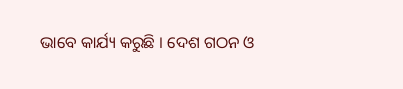ଭାବେ କାର୍ଯ୍ୟ କରୁଛି । ଦେଶ ଗଠନ ଓ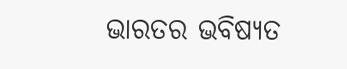ଭାରତର ଭବିଷ୍ୟତ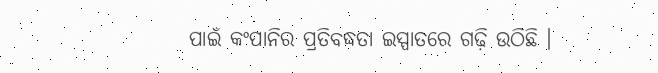ପାଇଁ କଂପାନିର ପ୍ରତିବଦ୍ଧତା ଇସ୍ପାତରେ ଗଢ଼ି ଉଠିଛି ।